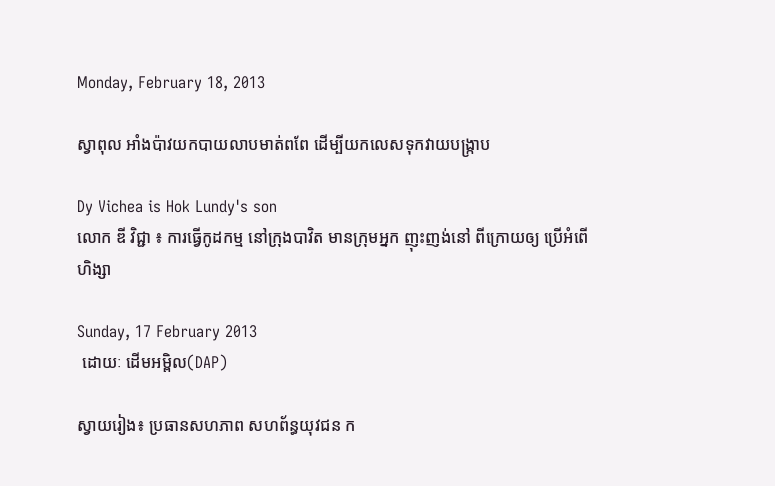Monday, February 18, 2013

ស្វាពុល អាំងប៉ាវយកបាយលាបមាត់ពពែ ដើម្បីយកលេសទុកវាយបង្ក្រាប

Dy Vichea is Hok Lundy's son
លោក ឌី វិជ្ជា ៖ ការធ្វើកូដកម្ម នៅក្រុងបាវិត មានក្រុមអ្នក ញុះញង់នៅ ពីក្រោយឲ្យ ប្រើអំពើហិង្សា

Sunday, 17 February 2013
 ដោយៈ ដើមអម្ពិល(DAP)

ស្វាយរៀង៖ ប្រធានសហភាព សហព័ន្ធយុវជន ក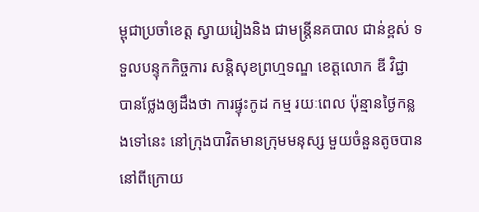ម្ពុជាប្រចាំខេត្ត ស្វាយរៀងនិង ជាមន្រ្តីនគបាល ជាន់ខ្ពស់ ទទួលបន្ទុកកិច្ចការ សន្តិសុខព្រហ្មទណ្ឌ ខេត្តលោក ឌី វិជ្ជា បានថ្លែងឲ្យដឹងថា ការផ្ទុះកូដ កម្ម រយៈពេល ប៉ុន្មានថ្ងៃកន្លងទៅនេះ នៅក្រុងបាវិតមានក្រុមមនុស្ស មួយចំនួនតូចបាននៅពីក្រោយ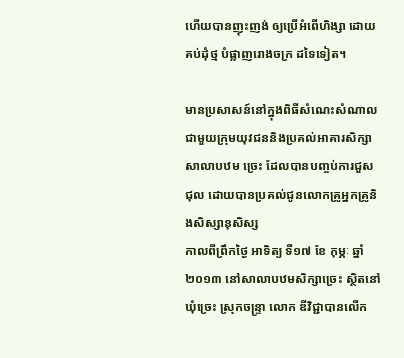ហើយបានញុះញង់ ឲ្យប្រើអំពើហិង្សា ដោយគប់ដុំថ្ម បំផ្លាញរោងចក្រ ដទៃទៀត។

មានប្រសាសន៍នៅក្នុងពិធីសំណេះសំណាលជាមួយក្រុមយុវជននិងប្រគល់អាគារសិក្សាសាលាបឋម ច្រេះ ដែលបានបញ្ចប់ការជួសជុល ដោយបានប្រគល់ជូនលោកគ្រូអ្នកគ្រូនិងសិស្សានុសិស្ស
កាលពីព្រឹកថ្ងៃ អាទិត្យ ទី១៧ ខែ កុម្ភៈ ឆ្នាំ ២០១៣ នៅសាលាបឋមសិក្សាច្រេះ ស្ថិតនៅឃុំច្រេះ ស្រុកចន្ទ្រា លោក ឌីវិជ្ជាបានលើក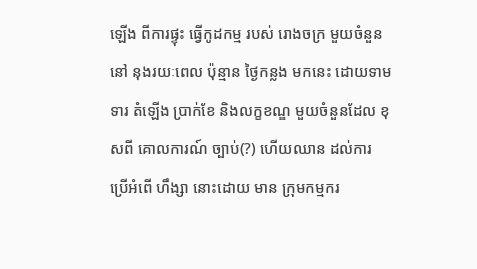ឡើង ពីការផ្ទុះ ធ្វើកូដកម្ម របស់ រោងចក្រ មួយចំនួន នៅ នុងរយៈពេល ប៉ុន្មាន ថ្ងៃកន្លង មកនេះ ដោយទាមទារ តំឡើង ប្រាក់ខែ និងលក្ខខណ្ឌ មួយចំនួនដែល ខុសពី គោលការណ៍ ច្បាប់(?) ហើយឈាន ដល់ការ ប្រើអំពើ ហឹង្សា នោះដោយ មាន ក្រុមកម្មករ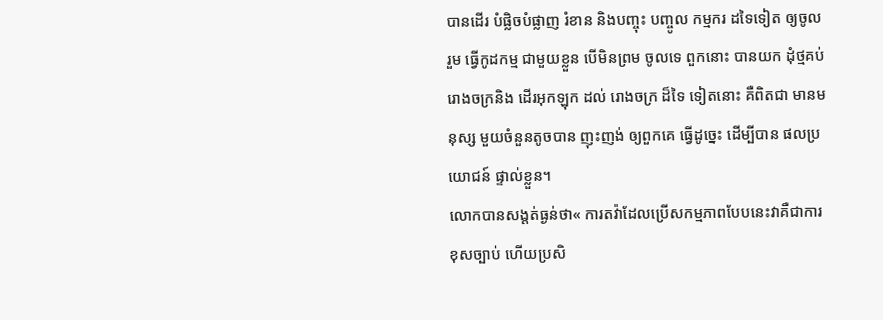បានដើរ បំផ្លិចបំផ្លាញ រំខាន និងបញ្ចុះ បញ្ចូល កម្មករ ដទៃទៀត ឲ្យចូលរួម ធ្វើកូដកម្ម ជាមួយខ្លួន បើមិនព្រម ចូលទេ ពួកនោះ បានយក ដុំថ្មគប់ រោងចក្រនិង ដើរអុកឡុក ដល់ រោងចក្រ ដ៏ទៃ ទៀតនោះ គឺពិតជា មានមនុស្ស មួយចំនួនតូចបាន ញុះញង់ ឲ្យពួកគេ ធ្វើដូច្នេះ ដើម្បីបាន ផលប្រយោជន៍ ផ្ទាល់ខ្លួន។
លោកបានសង្តត់ធ្ងន់ថា« ការតវ៉ាដែលប្រើសកម្មភាពបែបនេះវាគឺជាការខុសច្បាប់ ហើយប្រសិ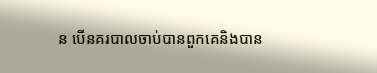ន បើនគរបាលចាប់បានពួកគេនិងបាន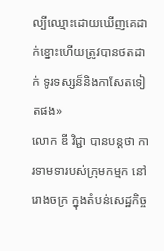ល្បីឈ្មោះដោយឃើញគេដាក់ខ្នោះហើយត្រូវបានថតដាក់ ទូរទស្សន៏និងកាសែតទៀតផង»
លោក ឌី វិជ្ជា បានបន្តថា ការទាមទារបស់ក្រុមកម្មក នៅរោងចក្រ ក្នុងតំបន់សេដ្ឋកិច្ច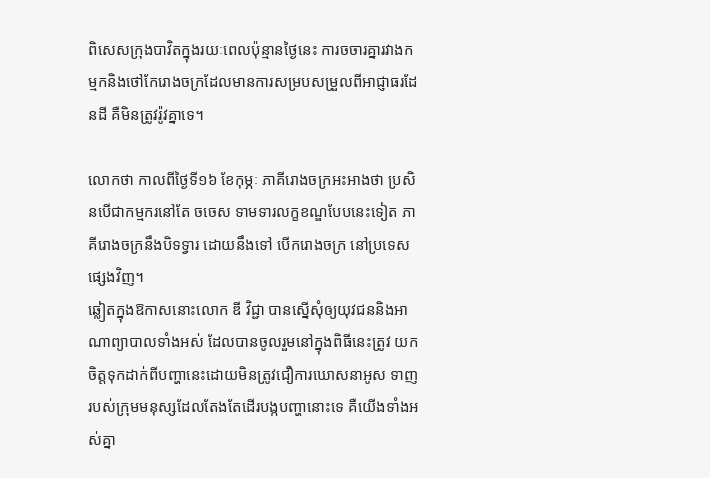ពិសេសក្រុងបាវិតក្នុងរយៈពេលប៉ុន្មានថ្ងៃនេះ ការចចារគ្នារវាងកម្មកនិងថៅកែរោងចក្រដែលមានការសម្របសម្រួលពីអាជ្ញាធរដែនដី គឺមិនត្រូវរ៉ូវគ្នាទេ។

លោកថា កាលពីថ្ងៃទី១៦ ខែកុម្ភៈ ភាគីរោងចក្រអះអាងថា ប្រសិនបើជាកម្មករនៅតែ ចចេស ទាមទារលក្ខខណ្ឌបែបនេះទៀត ភាគីរោងចក្រនឹងបិទទ្វារ ដោយនឹងទៅ បើករោងចក្រ នៅប្រទេស ផ្សេងវិញ។
ឆ្លៀតក្នុងឱកាសនោះលោក ឌី វិជ្ជា បានស្នើសុំឲ្យយុវជននិងអាណាព្យាបាលទាំងអស់ ដែលបានចូលរួមនៅក្នុងពិធីនេះត្រូវ យកចិត្តទុកដាក់ពីបញ្ហានេះដោយមិនត្រូវជឿការឃោសនាអូស ទាញរបស់ក្រុមមនុស្សដែលតែងតែដើរបង្កបញ្ហានោះទេ គឺយើងទាំងអស់គ្នា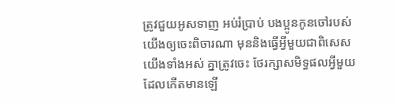ត្រូវជួយអូសទាញ អប់រំប្រាប់ បងប្អូនកូនចៅរបស់យើងឲ្យចេះពិចារណា មុននិងធ្វើអ្វីមួយជាពិសេស យើងទាំងអស់ គ្នាត្រូវចេះ ថែរក្សាសមិទ្ធផលអ្វីមួយដែលកើតមានឡើ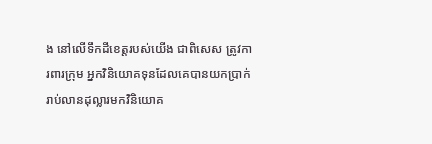ង នៅលើទឹកដីខេត្តរបស់យើង ជាពិសេស ត្រូវការពារក្រុម អ្នកវិនិយោគទុនដែលគេបានយកប្រាក់រាប់លានដុល្លារមកវិនិយោគ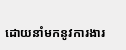ដោយនាំមកនូវការងារ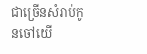ជាច្រើនសំរាប់កូនចៅយើ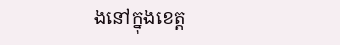ងនៅក្នុងខេត្ត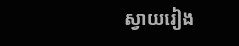ស្វាយរៀង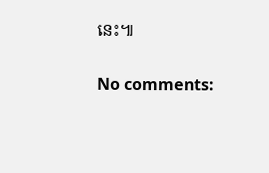នេះ៕

No comments: